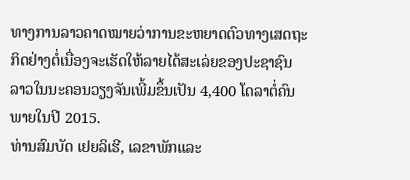ທາງການລາວຄາດໝາຍວ່າການຂະຫຍາດຕົວທາງເສດຖະ
ກິດຢ່າງຕໍ່ເນື່ອງຈະເຮັດໃຫ້ລາຍໄດ້ສະເລ່ຍຂອງປະຊາຊົນ
ລາວໃນນະຄອນວຽງຈັນເພີ້ມຂຶ້ນເປັນ 4,400 ໂດລາຕໍ່ຄົນ
ພາຍໃນປີ 2015.
ທ່ານສົມບັດ ເຢຍລິເຮີ, ເລຂາພັກແລະ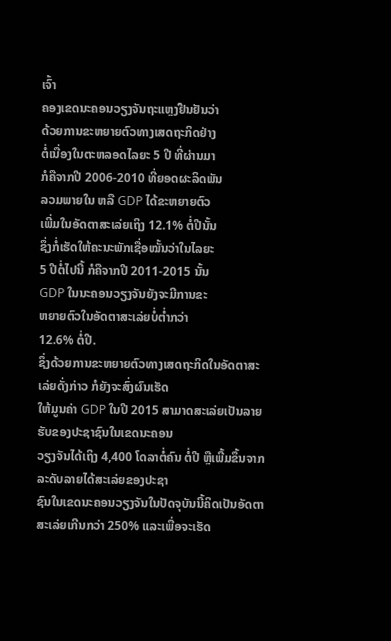ເຈົ້າ
ຄອງເຂດນະຄອນວຽງຈັນຖະແຫຼງຢືນຢັນວ່າ
ດ້ວຍການຂະຫຍາຍຕົວທາງເສດຖະກິດຢ່າງ
ຕໍ່ເນື່ອງໃນຕະຫລອດໄລຍະ 5 ປີ ທີ່ຜ່ານມາ
ກໍຄືຈາກປີ 2006-2010 ທີ່ຍອດຜະລິດພັນ
ລວມພາຍໃນ ຫລື GDP ໄດ້ຂະຫຍາຍຕົວ
ເພີ່ມໃນອັດຕາສະເລ່ຍເຖິງ 12.1% ຕໍ່ປີນັ້ນ
ຊຶ່ງກໍ່ເຮັດໃຫ້ຄະນະພັກເຊື່ອໝັ້ນວ່າໃນໄລຍະ
5 ປີຕໍ່ໄປນີ້ ກໍຄືຈາກປີ 2011-2015 ນັ້ນ
GDP ໃນນະຄອນວຽງຈັນຍັງຈະມີການຂະ
ຫຍາຍຕົວໃນອັດຕາສະເລ່ຍບໍ່ຕໍ່າກວ່າ
12.6% ຕໍ່ປີ.
ຊຶ່ງດ້ວຍການຂະຫຍາຍຕົວທາງເສດຖະກິດໃນອັດຕາສະເລ່ຍດັ່ງກ່າວ ກໍຍັງຈະສົ່ງຜົນເຮັດ
ໃຫ້ມູນຄ່າ GDP ໃນປີ 2015 ສາມາດສະເລ່ຍເປັນລາຍຮັບຂອງປະຊາຊົນໃນເຂດນະຄອນ
ວຽງຈັນໄດ້ເຖິງ 4,400 ໂດລາຕໍ່ຄົນ ຕໍ່ປີ ຫຼືເພີ້ມຂຶ້ນຈາກລະດັບລາຍໄດ້ສະເລ່ຍຂອງປະຊາ
ຊົນໃນເຂດນະຄອນວຽງຈັນໃນປັດຈຸບັນນີ້ຄິດເປັນອັດຕາສະເລ່ຍເກີນກວ່າ 250% ແລະເພື່ອຈະເຮັດ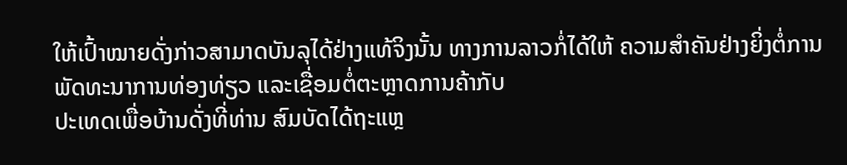ໃຫ້ເປົ້າໝາຍດັ່ງກ່າວສາມາດບັນລຸໄດ້ຢ່າງແທ້ຈິງນັ້ນ ທາງການລາວກໍ່ໄດ້ໃຫ້ ຄວາມສໍາຄັນຢ່າງຍິ່ງຕໍ່ການພັດທະນາການທ່ອງທ່ຽວ ແລະເຊື່ອມຕໍ່ຕະຫຼາດການຄ້າກັບ
ປະເທດເພື່ອບ້ານດັ່ງທີ່ທ່ານ ສົມບັດໄດ້ຖະແຫຼ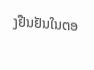ງຢືນຢັນໃນຕອ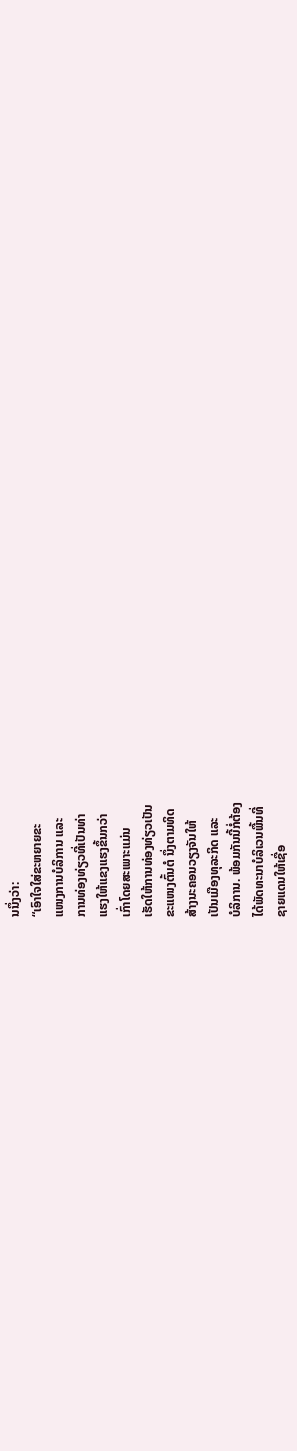ນນຶ່ງວ່າ:
“ເອົາໃຈໃສ່ຂະຫຍາຍຂະ
ແໜງການບໍລິການ ແລະ
ການທ່ອງທ່ຽວທີ່ເປັນທ່າ
ແຮງໃຫ້ແຂງແຮງຂຶ້ນກວ່າ
ເກົ່າໂດຍສະເພາະແມ່ນ
ເຮັດໃຫ້ການທ່ອງທ່ຽວເປັນ
ຂະແໜງຕົ້ນຕໍ ນຶ່ງຕາມທິດ
ສ້າງນະຄອນວຽງຈັນໃຫ້
ເປັນເມືອງທຸລະກິດ ແລະ
ບໍລິການ. ພ້ອມກັນນີ້ກໍ່ຕ້ອງ
ໄດ້ພັດທະນາບໍລິເວນພື້ນທີ່
ຊາຍແດນໃຫ້ເຊື່ອ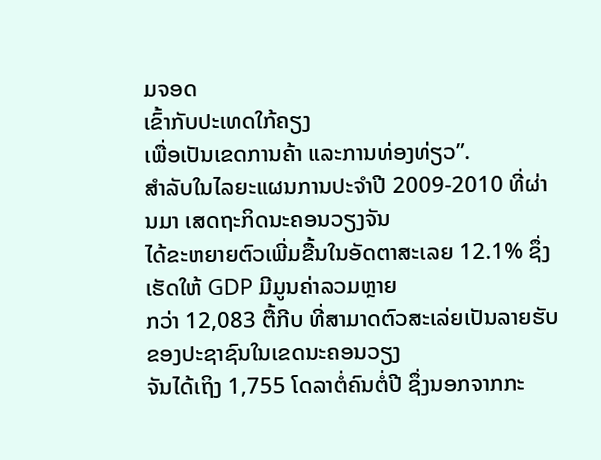ມຈອດ
ເຂົ້າກັບປະເທດໃກ້ຄຽງ
ເພື່ອເປັນເຂດການຄ້າ ແລະການທ່ອງທ່ຽວ”.
ສໍາລັບໃນໄລຍະແຜນການປະຈໍາປີ 2009-2010 ທີ່ຜ່ານມາ ເສດຖະກິດນະຄອນວຽງຈັນ
ໄດ້ຂະຫຍາຍຕົວເພີ່ມຂື້ນໃນອັດຕາສະເລຍ 12.1% ຊຶ່ງເຮັດໃຫ້ GDP ມີມູນຄ່າລວມຫຼາຍ
ກວ່າ 12,083 ຕື້ກີບ ທີ່ສາມາດຕົວສະເລ່ຍເປັນລາຍຮັບຂອງປະຊາຊົນໃນເຂດນະຄອນວຽງ
ຈັນໄດ້ເຖິງ 1,755 ໂດລາຕໍ່ຄົນຕໍ່ປີ ຊຶ່ງນອກຈາກກະ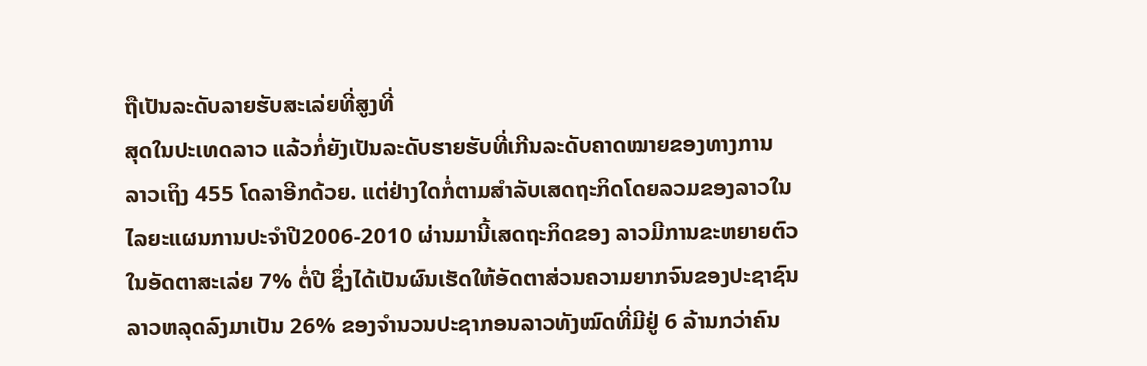ຖືເປັນລະດັບລາຍຮັບສະເລ່ຍທີ່ສູງທີ່
ສຸດໃນປະເທດລາວ ແລ້ວກໍ່ຍັງເປັນລະດັບຮາຍຮັບທີ່ເກີນລະດັບຄາດໝາຍຂອງທາງການ
ລາວເຖິງ 455 ໂດລາອີກດ້ວຍ. ແຕ່ຢ່າງໃດກໍ່ຕາມສໍາລັບເສດຖະກິດໂດຍລວມຂອງລາວໃນ
ໄລຍະແຜນການປະຈໍາປີ2006-2010 ຜ່ານມານີ້ເສດຖະກິດຂອງ ລາວມີການຂະຫຍາຍຕົວ
ໃນອັດຕາສະເລ່ຍ 7% ຕໍ່ປີ ຊຶ່ງໄດ້ເປັນຜົນເຮັດໃຫ້ອັດຕາສ່ວນຄວາມຍາກຈົນຂອງປະຊາຊົນ
ລາວຫລຸດລົງມາເປັນ 26% ຂອງຈໍານວນປະຊາກອນລາວທັງໝົດທີ່ມີຢູ່ 6 ລ້ານກວ່າຄົນ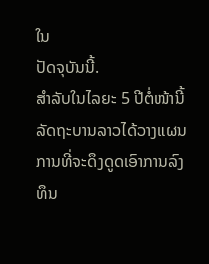ໃນ
ປັດຈຸບັນນີ້.
ສໍາລັບໃນໄລຍະ 5 ປີຕໍ່ໜ້ານີ້
ລັດຖະບານລາວໄດ້ວາງແຜນ
ການທີ່ຈະດຶງດູດເອົາການລົງ
ທຶນ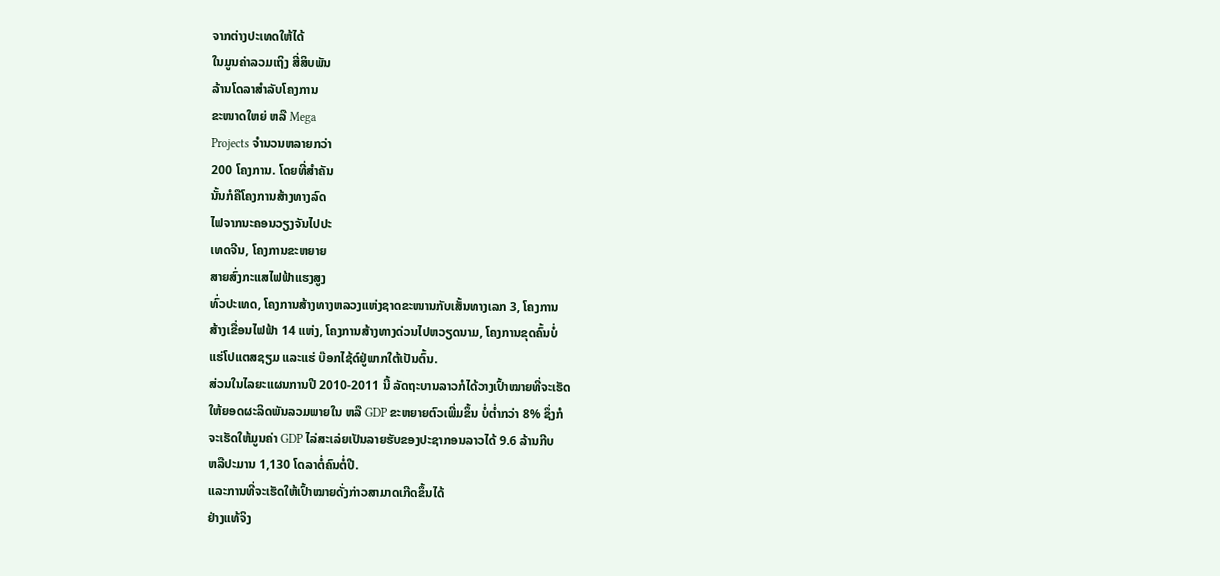ຈາກຕ່າງປະເທດໃຫ້ໄດ້
ໃນມູນຄ່າລວມເຖິງ ສີ່ສິບພັນ
ລ້ານໂດລາສໍາລັບໂຄງການ
ຂະໜາດໃຫຍ່ ຫລື Mega
Projects ຈໍານວນຫລາຍກວ່າ
200 ໂຄງການ. ໂດຍທີ່ສໍາຄັນ
ນັ້ນກໍຄືໂຄງການສ້າງທາງລົດ
ໄຟຈາກນະຄອນວຽງຈັນໄປປະ
ເທດຈີນ, ໂຄງການຂະຫຍາຍ
ສາຍສົ່ງກະແສໄຟຟ້າແຮງສູງ
ທົ່ວປະເທດ, ໂຄງການສ້າງທາງຫລວງແຫ່ງຊາດຂະໜານກັບເສັ້ນທາງເລກ 3, ໂຄງການ
ສ້າງເຂື່ອນໄຟຟ້າ 14 ແຫ່ງ, ໂຄງການສ້າງທາງດ່ວນໄປຫວຽດນາມ, ໂຄງການຂຸດຄົ້ນບໍ່
ແຮ່ໂປແຕສຊຽມ ແລະແຮ່ ບ໊ອກໄຊ້ດ໌ຢູ່ພາກໃຕ້ເປັນຕົ້ນ.
ສ່ວນໃນໄລຍະແຜນການປີ 2010-2011 ນີ້ ລັດຖະບານລາວກໍໄດ້ວາງເປົ້າໝາຍທີ່ຈະເຮັດ
ໃຫ້ຍອດຜະລິດພັນລວມພາຍໃນ ຫລື GDP ຂະຫຍາຍຕົວເພີ່ມຂຶ້ນ ບໍ່ຕໍ່າກວ່າ 8% ຊຶ່ງກໍ
ຈະເຮັດໃຫ້ມູນຄ່າ GDP ໄລ່ສະເລ່ຍເປັນລາຍຮັບຂອງປະຊາກອນລາວໄດ້ 9.6 ລ້ານກີບ
ຫລືປະມານ 1,130 ໂດລາຕໍ່ຄົນຕໍ່ປີ.
ແລະການທີ່ຈະເຮັດໃຫ້ເປົ້າໝາຍດັ່ງກ່າວສາມາດເກີດຂຶ້ນໄດ້
ຢ່າງແທ້ຈິງ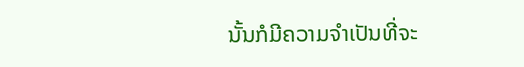ນັ້ນກໍມີຄວາມຈໍາເປັນທີ່ຈະ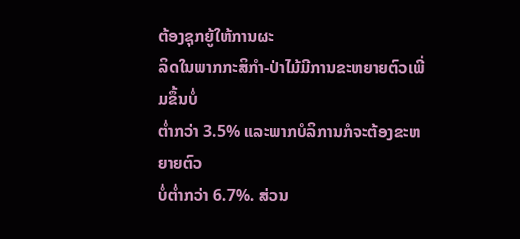ຕ້ອງຊຸກຍູ້ໃຫ້ການຜະ
ລິດໃນພາກກະສິກໍາ-ປ່າໄມ້ມີການຂະຫຍາຍຕົວເພີ່ມຂຶ້ນບໍ່
ຕໍ່າກວ່າ 3.5% ແລະພາກບໍລິການກໍຈະຕ້ອງຂະຫຍາຍຕົວ
ບໍ່ຕໍ່າກວ່າ 6.7%. ສ່ວນ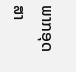ພາກອຸດສາ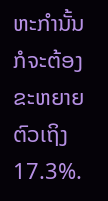ຫະກໍານັ້ນກໍຈະຕ້ອງ
ຂະຫຍາຍຕົວເຖິງ 17.3%.